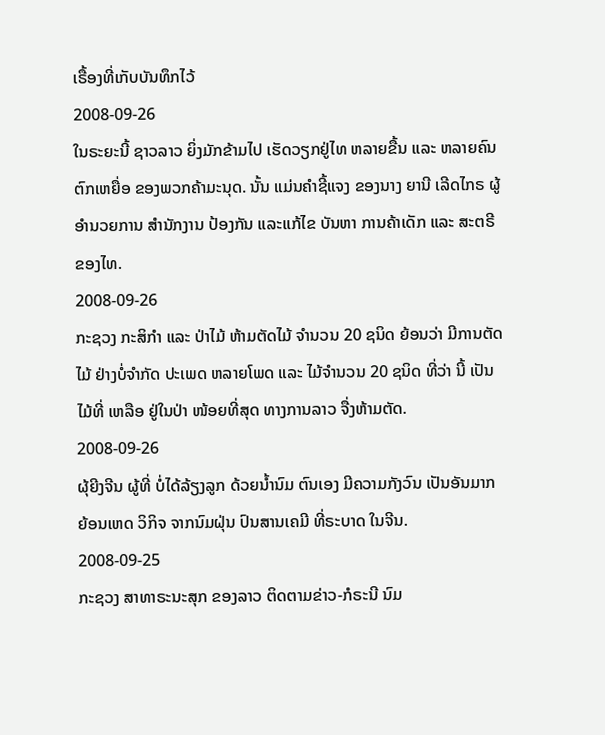ເຣື້ອງທີ່ເກັບບັນທຶກໄວ້
2008-09-26
ໃນຣະຍະນີ້ ຊາວລາວ ຍິ່ງມັກຂ້າມໄປ ເຮັດວຽກຢູ່ໄທ ຫລາຍຂື້ນ ແລະ ຫລາຍຄົນຕົກເຫຍື່ອ ຂອງພວກຄ້າມະນຸດ. ນັ້ນ ແມ່ນຄຳຊີ້ແຈງ ຂອງນາງ ຍານີ ເລີດໄກຣ ຜູ້ອຳນວຍການ ສຳນັກງານ ປ້ອງກັນ ແລະແກ້ໄຂ ບັນຫາ ການຄ້າເດັກ ແລະ ສະຕຣີ ຂອງໄທ.
2008-09-26
ກະຊວງ ກະສິກໍາ ແລະ ປ່າໄມ້ ຫ້າມຕັດໄມ້ ຈໍານວນ 20 ຊນິດ ຍ້ອນວ່າ ມີການຕັດໄມ້ ຢ່າງບໍ່ຈໍາກັດ ປະເພດ ຫລາຍໂພດ ແລະ ໄມ້ຈໍານວນ 20 ຊນິດ ທີ່ວ່າ ນີ້ ເປັນໄມ້ທີ່ ເຫລືອ ຢູ່ໃນປ່າ ໜ້ອຍທີ່ສຸດ ທາງການລາວ ຈື່ງຫ້າມຕັດ.
2008-09-26
ຜຸ້ຍີງຈີນ ຜູ້ທີ່ ບໍ່ໄດ້ລ້ຽງລູກ ດ້ວຍນ້ຳນົມ ຕົນເອງ ມີຄວາມກັງວົນ ເປັນອັນມາກ ຍ້ອນເຫດ ວິກິຈ ຈາກນົມຝຸ່ນ ປົນສານເຄມີ ທີ່ຣະບາດ ໃນຈີນ.
2008-09-25
ກະຊວງ ສາທາຣະນະສຸກ ຂອງລາວ ຕິດຕາມຂ່າວ-ກໍຣະນີ ນົມ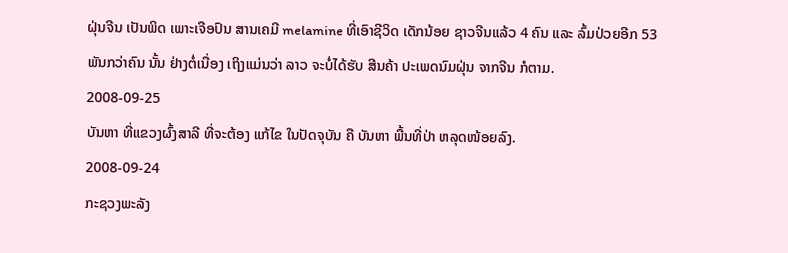ຝຸ່ນຈີນ ເປັນພິດ ເພາະເຈືອປົນ ສານເຄມີ melamine ທີ່ເອົາຊີວິດ ເດັກນ້ອຍ ຊາວຈີນແລ້ວ 4 ຄົນ ແລະ ລົ້ມປ່ວຍອີກ 53 ພັນກວ່າຄົນ ນັ້ນ ຢ່າງຕໍ່ເນື່ອງ ເຖິງແມ່ນວ່າ ລາວ ຈະບໍ່ໄດ້ຮັບ ສີນຄ້າ ປະເພດນົມຝຸ່ນ ຈາກຈີນ ກໍຕາມ.
2008-09-25
ບັນຫາ ທີ່ແຂວງຜົ້ງສາລີ ທີ່ຈະຕ້ອງ ແກ້ໄຂ ໃນປັດຈຸບັນ ຄື ບັນຫາ ພື້ນທີ່ປ່າ ຫລຸດໜ້ອຍລົງ.
2008-09-24
ກະຊວງພະລັງ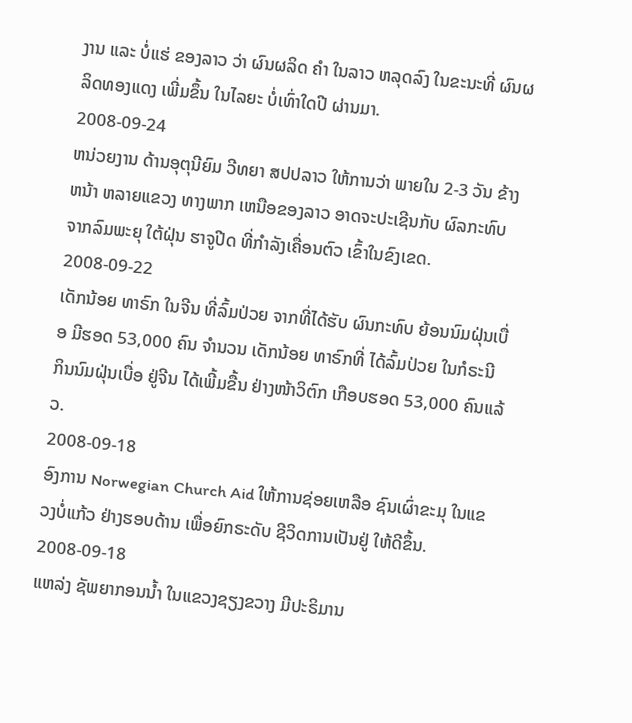ງານ ແລະ ບໍ່ແຮ່ ຂອງລາວ ວ່າ ຜົນຜລິດ ຄໍາ ໃນລາວ ຫລຸດລົງ ໃນຂະນະທີ່ ຜົນຜລິດທອງແດງ ເພີ່ມຂຶ້ນ ໃນໄລຍະ ບໍ່ເທົ່າໃດປີ ຜ່ານມາ.
2008-09-24
ຫນ່ວຍງານ ດ້ານອຸຕຸນີຍົມ ວີທຍາ ສປປລາວ ໃຫ້ການວ່າ ພາຍໃນ 2-3 ວັນ ຂ້າງຫນ້າ ຫລາຍແຂວງ ທາງພາກ ເຫນືອຂອງລາວ ອາດຈະປະເຊີນກັບ ຜົລກະທົບ ຈາກລົມພະຍຸ ໃຕ້ຝຸ່ນ ຮາຈູປີດ ທີ່ກຳລັງເຄື່ອນຕົວ ເຂົ້າໃນຂົງເຂດ.
2008-09-22
ເດັກນ້ອຍ ທາຣົກ ໃນຈີນ ທີ່ລົ້ມປ່ວຍ ຈາກທີ່ໄດ້ຮັບ ຜົນກະທົບ ຍ້ອນນົມຝຸ່ນເບື່ອ ມີຮອດ 53,000 ຄົນ ຈໍານວນ ເດັກນ້ອຍ ທາຣົກທີ່ ໄດ້ລົ້ມປ່ວຍ ໃນກໍຣະນີ ກິນນົມຝຸ່ນເບື່ອ ຢູ່ຈີນ ໄດ້ເພີ້ມຂື້ນ ຢ່າງໜ້າວິຕົກ ເກືອບຮອດ 53,000 ຄົນແລ້ວ.
2008-09-18
ອົງການ Norwegian Church Aid ໃຫ້ການຊ່ອຍເຫລືອ ຊົນເຜົ່າຂະມຸ ໃນແຂວງບໍ່ແກ້ວ ຢ່າງຮອບດ້ານ ເພື່ອຍົກຣະດັບ ຊີວິດການເປັນຢູ່ ໃຫ້ດີຂຶ້ນ.
2008-09-18
ແຫລ່ງ ຊັພຍາກອນນໍ້າ ໃນແຂວງຊຽງຂວາງ ມີປະຣິມານ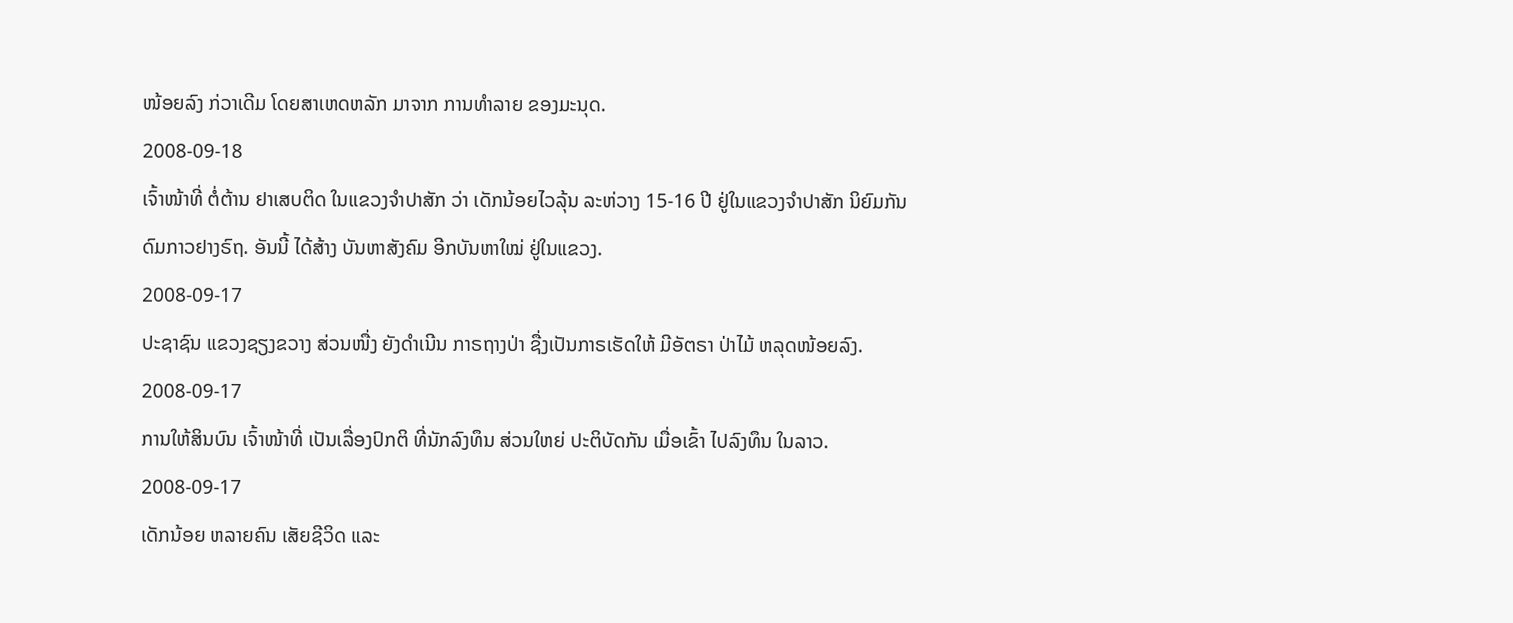ໜ້ອຍລົງ ກ່ວາເດີມ ໂດຍສາເຫດຫລັກ ມາຈາກ ການທໍາລາຍ ຂອງມະນຸດ.
2008-09-18
ເຈົ້າໜ້າທີ່ ຕໍ່ຕ້ານ ຢາເສບຕິດ ໃນແຂວງຈໍາປາສັກ ວ່າ ເດັກນ້ອຍໄວລຸ້ນ ລະຫ່ວາງ 15-16 ປີ ຢູ່ໃນແຂວງຈໍາປາສັກ ນິຍົມກັນ ດົມກາວຢາງຣົຖ. ອັນນີ້ ໄດ້ສ້າງ ບັນຫາສັງຄົມ ອີກບັນຫາໃໝ່ ຢູ່ໃນແຂວງ.
2008-09-17
ປະຊາຊົນ ແຂວງຊຽງຂວາງ ສ່ວນໜື່ງ ຍັງດຳເນີນ ກາຣຖາງປ່າ ຊື່ງເປັນກາຣເຮັດໃຫ້ ມີອັຕຣາ ປ່າໄມ້ ຫລຸດໜ້ອຍລົງ.
2008-09-17
ການໃຫ້ສິນບົນ ເຈົ້າໜ້າທີ່ ເປັນເລື່ອງປົກຕິ ທີ່ນັກລົງທຶນ ສ່ວນໃຫຍ່ ປະຕິບັດກັນ ເມື່ອເຂົ້າ ໄປລົງທຶນ ໃນລາວ.
2008-09-17
ເດັກນ້ອຍ ຫລາຍຄົນ ເສັຍຊີວິດ ແລະ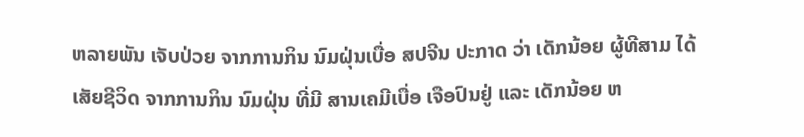ຫລາຍພັນ ເຈັບປ່ວຍ ຈາກການກິນ ນົມຝຸ່ນເບື່ອ ສປຈີນ ປະກາດ ວ່າ ເດັກນ້ອຍ ຜູ້ທີສາມ ໄດ້ເສັຍຊີວິດ ຈາກການກິນ ນົມຝຸ່ນ ທີ່ມີ ສານເຄມີເບື່ອ ເຈືອປົນຢູ່ ແລະ ເດັກນ້ອຍ ຫ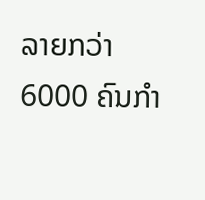ລາຍກວ່າ 6000 ຄົນກໍາ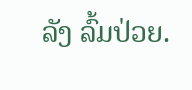ລັງ ລົ້ມປ່ວຍ.